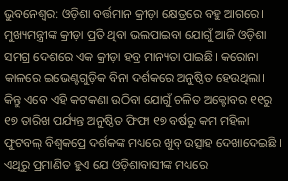ଭୁବନେଶ୍ୱର: ଓଡ଼ିଶା ବର୍ତ୍ତମାନ କ୍ରୀଡ଼ା କ୍ଷେତ୍ରରେ ବହୁ ଆଗରେ। ମୁଖ୍ୟମନ୍ତ୍ରୀଙ୍କ କ୍ରୀଡ଼ା ପ୍ରତି ଥିବା ଭଲପାଇବା ଯୋଗୁଁ ଆଜି ଓଡ଼ିଶା ସମଗ୍ର ଦେଶରେ ଏକ କ୍ରୀଡ଼ା ହବ୍ର ମାନ୍ୟତା ପାଇଛି। କରୋନା କାଳରେ ଇଭେଣ୍ଟଗୁଡ଼ିକ ବିନା ଦର୍ଶକରେ ଅନୁଷ୍ଠିତ ହେଉଥିଲା। କିନ୍ତୁ ଏବେ ଏହି କଟକଣା ଉଠିବା ଯୋଗୁଁ ଚଳିତ ଅକ୍ଟୋବର ୧୧ରୁ ୧୭ ତାରିଖ ପର୍ଯ୍ୟନ୍ତ ଅନୁଷ୍ଠିତ ଫିଫା ୧୭ ବର୍ଷରୁ କମ ମହିଳା ଫୁଟବଲ୍ ବିଶ୍ୱକପ୍ରେ ଦର୍ଶକଙ୍କ ମଧ୍ୟରେ ଖୁବ୍ ଉତ୍ସାହ ଦେଖାଦେଇଛି ।
ଏଥିରୁ ପ୍ରମାଣିତ ହୁଏ ଯେ ଓଡ଼ିଶାବାସୀଙ୍କ ମଧ୍ୟରେ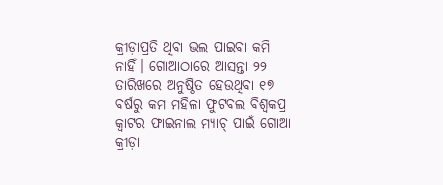କ୍ରୀଡ଼ାପ୍ରତି ଥିବା ଭଲ ପାଇବା କମି ନାହିଁ। ଗୋଆଠାରେ ଆସନ୍ତା ୨୨ ତାରିଖରେ ଅନୁଷ୍ଠିତ ହେଉଥିବା ୧୭ ବର୍ଷରୁ କମ ମହିଳା ଫୁଟବଲ ବିଶ୍ୱକପ୍ର କ୍ୱାଟର ଫାଇନାଲ ମ୍ୟାଚ୍ ପାଇଁ ଗୋଆ କ୍ରୀଡ଼ା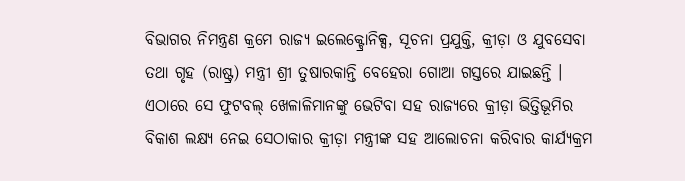ବିଭାଗର ନିମନ୍ତ୍ରଣ କ୍ରମେ ରାଜ୍ୟ ଇଲେକ୍ଟ୍ରୋନିକ୍ସ, ସୂଚନା ପ୍ରଯୁକ୍ତି, କ୍ରୀଡ଼ା ଓ ଯୁବସେବା ତଥା ଗୃହ (ରାଷ୍ଟ୍ର) ମନ୍ତ୍ରୀ ଶ୍ରୀ ତୁଷାରକାନ୍ତି ବେହେରା ଗୋଆ ଗସ୍ତରେ ଯାଇଛନ୍ତି ।
ଏଠାରେ ସେ ଫୁଟବଲ୍ ଖେଳାଳିମାନଙ୍କୁ ଭେଟିବା ସହ ରାଜ୍ୟରେ କ୍ରୀଡ଼ା ଭିତ୍ତିଭୂମିର ବିକାଶ ଲକ୍ଷ୍ୟ ନେଇ ସେଠାକାର କ୍ରୀଡ଼ା ମନ୍ତ୍ରୀଙ୍କ ସହ ଆଲୋଚନା କରିବାର କାର୍ଯ୍ୟକ୍ରମ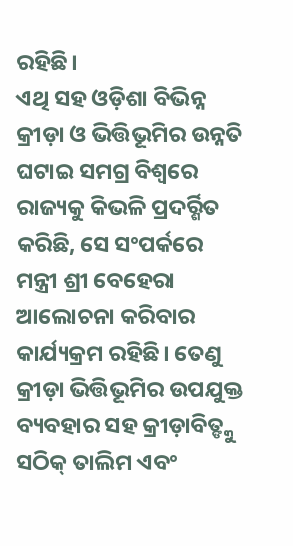ରହିଛି।
ଏଥି ସହ ଓଡ଼ିଶା ବିଭିନ୍ନ କ୍ରୀଡ଼ା ଓ ଭିତ୍ତିଭୂମିର ଉନ୍ନତି ଘଟାଇ ସମଗ୍ର ବିଶ୍ୱରେ ରାଜ୍ୟକୁ କିଭଳି ପ୍ରଦର୍ର୍ଶିତ କରିଛି, ସେ ସଂପର୍କରେ ମନ୍ତ୍ରୀ ଶ୍ରୀ ବେହେରା ଆଲୋଚନା କରିବାର କାର୍ଯ୍ୟକ୍ରମ ରହିଛି। ତେଣୁ କ୍ରୀଡ଼ା ଭିତ୍ତିଭୂମିର ଉପଯୁକ୍ତ ବ୍ୟବହାର ସହ କ୍ରୀଡ଼ାବିତ୍ଙ୍କୁ ସଠିକ୍ ତାଲିମ ଏବଂ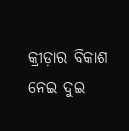କ୍ରୀଡ଼ାର ବିକାଶ ନେଇ ଦୁଇ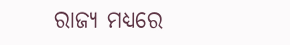ରାଜ୍ୟ ମଧ୍ୟରେ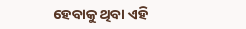ହେବାକୁ ଥିବା ଏହି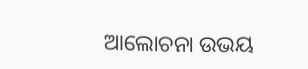ଆଲୋଚନା ଉଭୟ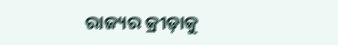ରାଜ୍ୟର କ୍ରୀଡ଼ାକୁ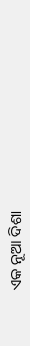ଏକ ନୂଆ ଦିଶା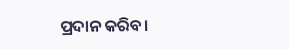ପ୍ରଦାନ କରିବ।